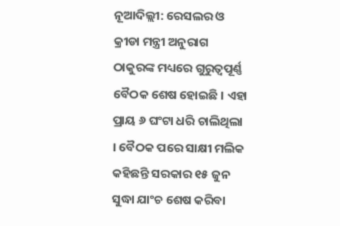ନୂଆଦିଲ୍ଲୀ: ରେସଲର ଓ କ୍ରୀଡା ମନ୍ତ୍ରୀ ଅନୁରାଗ ଠାକୁରଙ୍କ ମଧ୍ୟରେ ଗୁରୁତ୍ୱପୂର୍ଣ୍ଣ ବୈଠକ ଶେଷ ହୋଇଛି । ଏହା ପ୍ରାୟ ୬ ଘଂଟା ଧରି ଚାଲିଥିଲା । ବୈଠକ ପରେ ସାକ୍ଷୀ ମଲିକ କହିଛନ୍ତି ସରକାର ୧୫ ଜୁନ ସୁଦ୍ଧା ଯାଂଚ ଶେଷ କରିବା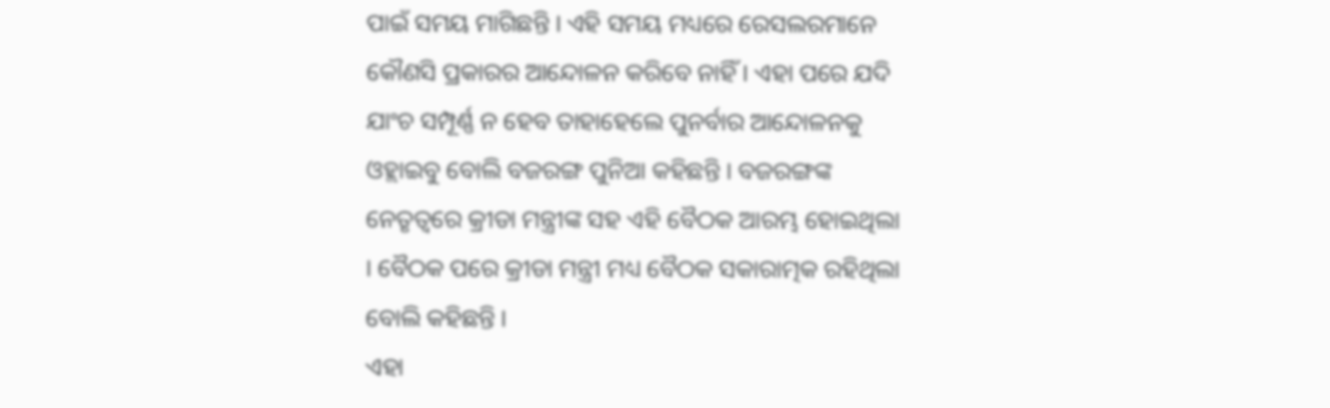ପାଇଁ ସମୟ ମାଗିଛନ୍ତି । ଏହି ସମୟ ମଧ୍ୟରେ ରେସଲରମାନେ କୌଣସି ପ୍ରକାରର ଆନ୍ଦୋଳନ କରିବେ ନାହିଁ । ଏହା ପରେ ଯଦି ଯାଂଚ ସମ୍ପୂର୍ଣ୍ଣ ନ ହେବ ତାହାହେଲେ ପୁନର୍ବାର ଆନ୍ଦୋଳନକୁ ଓହ୍ଲାଇବୁ ବୋଲି ବଜରଙ୍ଗ ପୁନିଆ କହିଛନ୍ତି । ବଜରଙ୍ଗଙ୍କ ନେତୃତ୍ୱରେ କ୍ରୀଡା ମନ୍ତ୍ରୀଙ୍କ ସହ ଏହି ବୈଠକ ଆରମ୍ଭ ହୋଇଥିଲା । ବୈଠକ ପରେ କ୍ରୀଡା ମନ୍ତ୍ରୀ ମଧ୍ୟ ବୈଠକ ସକାରାତ୍ମକ ରହିଥିଲା ବୋଲି କହିଛନ୍ତି ।
ଏହା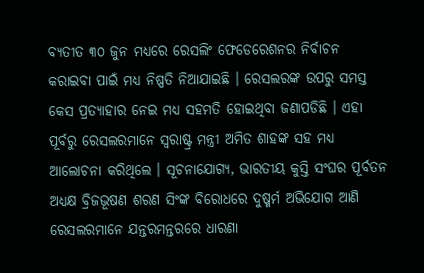ବ୍ୟତୀତ ୩୦ ଜୁନ ମଧ୍ୟରେ ରେସଲିଂ ଫେଡେରେଶନର ନିର୍ବାଚନ କରାଇବା ପାଇଁ ମଧ୍ୟ ନିଷ୍ପତି ନିଆଯାଇଛି । ରେସଲରଙ୍କ ଉପରୁ ସମସ୍ତ କେସ ପ୍ରତ୍ୟାହାର ନେଇ ମଧ୍ୟ ସହମତି ହୋଇଥିବା ଜଣାପଡିଛି । ଏହା ପୂର୍ବରୁ ରେସଲରମାନେ ସ୍ୱରାଷ୍ଟ୍ର ମନ୍ତ୍ରୀ ଅମିତ ଶାହଙ୍କ ସହ ମଧ୍ୟ ଆଲୋଚନା କରିଥିଲେ । ସୂଚନାଯୋଗ୍ୟ, ଭାରତୀୟ କୁସ୍ତି ସଂଘର ପୂର୍ବତନ ଅଧ୍ୟକ୍ଷ ବ୍ରିଜଭୂଷଣ ଶରଣ ସିଂଙ୍କ ବିରୋଧରେ ଦୁଷ୍ମର୍ମ ଅଭିଯୋଗ ଆଣି ରେସଲରମାନେ ଯନ୍ତରମନ୍ତରରେ ଧାରଣା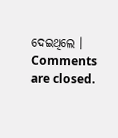ଦେଇଥିଲେ ।
Comments are closed.